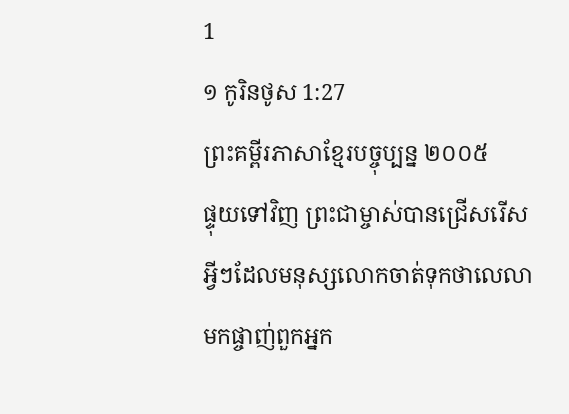1
១ កូរិនថូស 1:27
ព្រះគម្ពីរភាសាខ្មែរបច្ចុប្បន្ន ២០០៥
ផ្ទុយទៅវិញ ព្រះជាម្ចាស់បានជ្រើសរើសអ្វីៗដែលមនុស្សលោកចាត់ទុកថាលេលាមកផ្ចាញ់ពួកអ្នក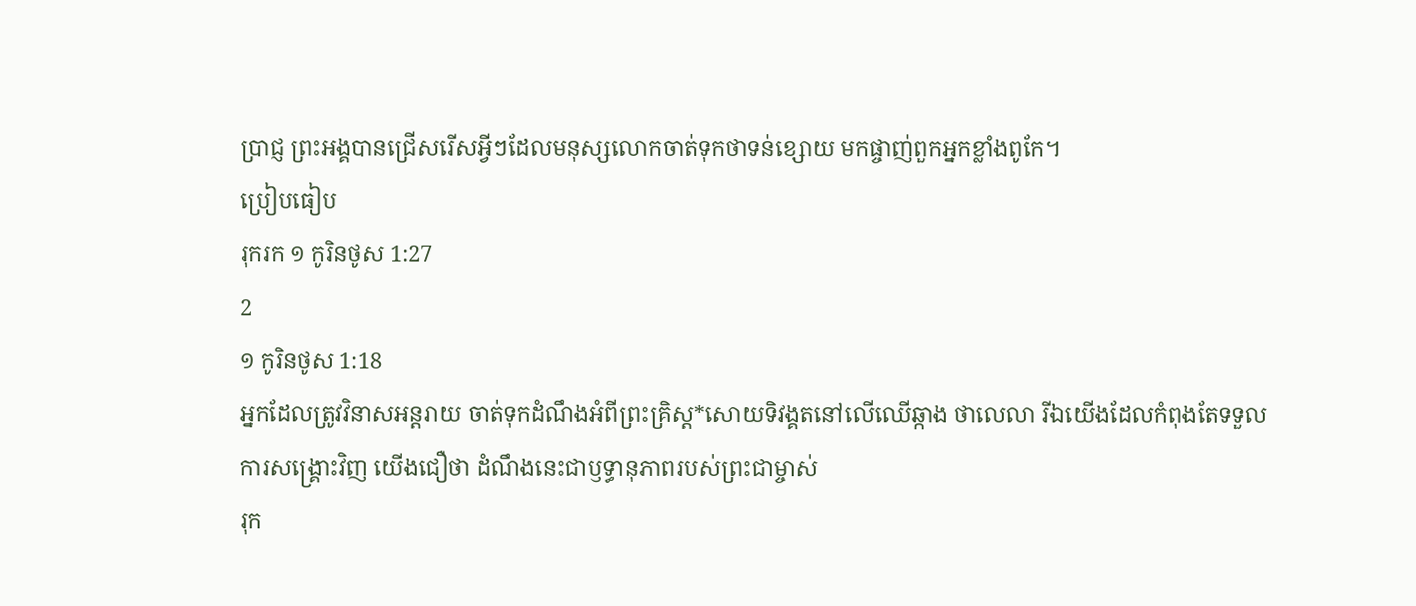ប្រាជ្ញ ព្រះអង្គបានជ្រើសរើសអ្វីៗដែលមនុស្សលោកចាត់ទុកថាទន់ខ្សោយ មកផ្ចាញ់ពួកអ្នកខ្លាំងពូកែ។
ប្រៀបធៀប
រុករក ១ កូរិនថូស 1:27
2
១ កូរិនថូស 1:18
អ្នកដែលត្រូវវិនាសអន្តរាយ ចាត់ទុកដំណឹងអំពីព្រះគ្រិស្ត*សោយទិវង្គតនៅលើឈើឆ្កាង ថាលេលា រីឯយើងដែលកំពុងតែទទួលការសង្គ្រោះវិញ យើងជឿថា ដំណឹងនេះជាឫទ្ធានុភាពរបស់ព្រះជាម្ចាស់
រុក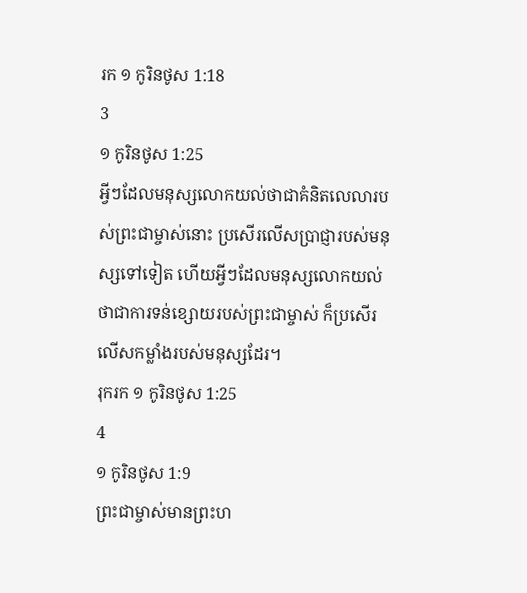រក ១ កូរិនថូស 1:18
3
១ កូរិនថូស 1:25
អ្វីៗដែលមនុស្សលោកយល់ថាជាគំនិតលេលារបស់ព្រះជាម្ចាស់នោះ ប្រសើរលើសប្រាជ្ញារបស់មនុស្សទៅទៀត ហើយអ្វីៗដែលមនុស្សលោកយល់ថាជាការទន់ខ្សោយរបស់ព្រះជាម្ចាស់ ក៏ប្រសើរលើសកម្លាំងរបស់មនុស្សដែរ។
រុករក ១ កូរិនថូស 1:25
4
១ កូរិនថូស 1:9
ព្រះជាម្ចាស់មានព្រះហ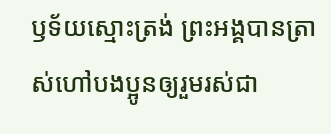ឫទ័យស្មោះត្រង់ ព្រះអង្គបានត្រាស់ហៅបងប្អូនឲ្យរួមរស់ជា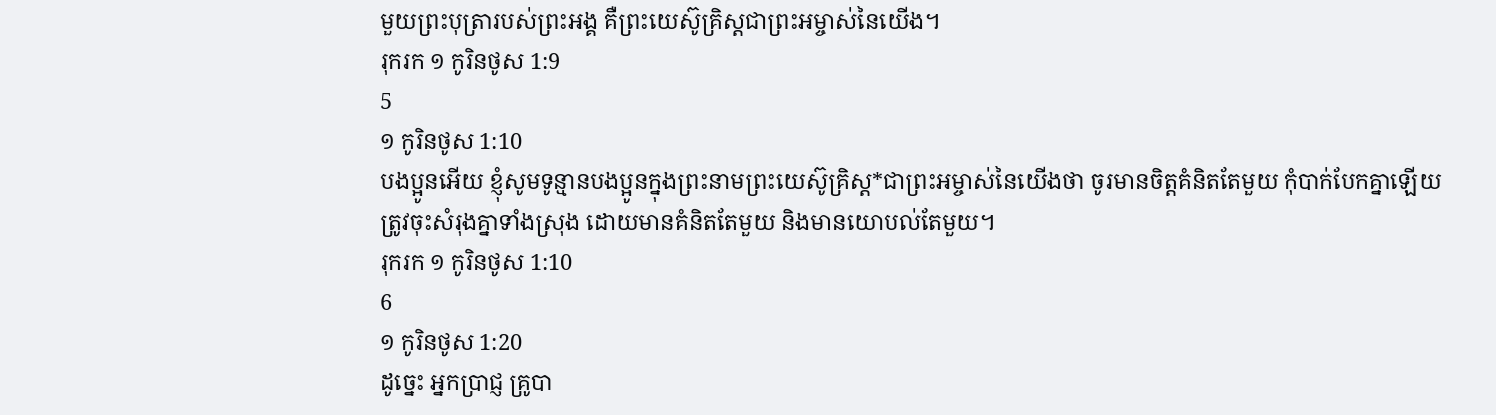មួយព្រះបុត្រារបស់ព្រះអង្គ គឺព្រះយេស៊ូគ្រិស្តជាព្រះអម្ចាស់នៃយើង។
រុករក ១ កូរិនថូស 1:9
5
១ កូរិនថូស 1:10
បងប្អូនអើយ ខ្ញុំសូមទូន្មានបងប្អូនក្នុងព្រះនាមព្រះយេស៊ូគ្រិស្ត*ជាព្រះអម្ចាស់នៃយើងថា ចូរមានចិត្តគំនិតតែមួយ កុំបាក់បែកគ្នាឡើយ ត្រូវចុះសំរុងគ្នាទាំងស្រុង ដោយមានគំនិតតែមួយ និងមានយោបល់តែមួយ។
រុករក ១ កូរិនថូស 1:10
6
១ កូរិនថូស 1:20
ដូច្នេះ អ្នកប្រាជ្ញ គ្រូបា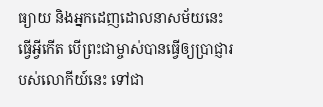ធ្យាយ និងអ្នកដេញដោលនាសម័យនេះធ្វើអ្វីកើត បើព្រះជាម្ចាស់បានធ្វើឲ្យប្រាជ្ញារបស់លោកីយ៍នេះ ទៅជា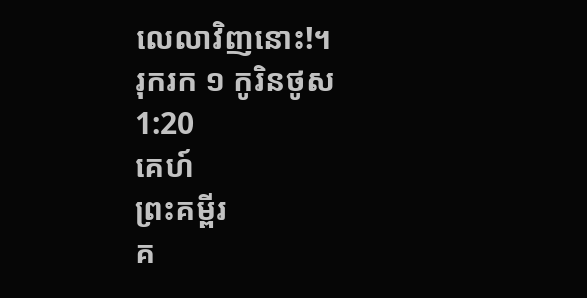លេលាវិញនោះ!។
រុករក ១ កូរិនថូស 1:20
គេហ៍
ព្រះគម្ពីរ
គ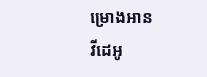ម្រោងអាន
វីដេអូ